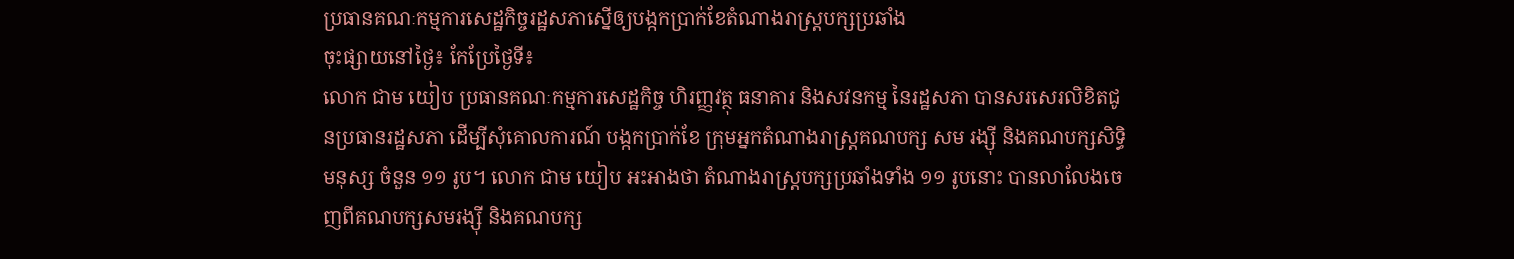ប្រធានគណៈកម្មការសេដ្ឋកិច្ចរដ្ឋសភាស្នើឲ្យបង្កកប្រាក់ខែតំណាងរាស្ត្របក្សប្រឆាំង
ចុះផ្សាយនៅថ្ងៃ៖ កែប្រែថ្ងៃទី៖
លោក ជាម យៀប ប្រធានគណៈកម្មការសេដ្ឋកិច្ច ហិរញ្ញវត្ថុ ធនាគារ និងសវនកម្ម នៃរដ្ឋសភា បានសរសេរលិខិតជូនប្រធានរដ្ឋសភា ដើម្បីសុំគោលការណ៍ បង្កកប្រាក់ខែ ក្រុមអ្នកតំណាងរាស្ត្រគណបក្ស សម រង្ស៊ី និងគណបក្សសិទ្ធិមនុស្ស ចំនួន ១១ រូប។ លោក ជាម យៀប អះអាងថា តំណាងរាស្ត្របក្សប្រឆាំងទាំង ១១ រូបនោះ បានលាលែងចេញពីគណបក្សសមរង្ស៊ី និងគណបក្ស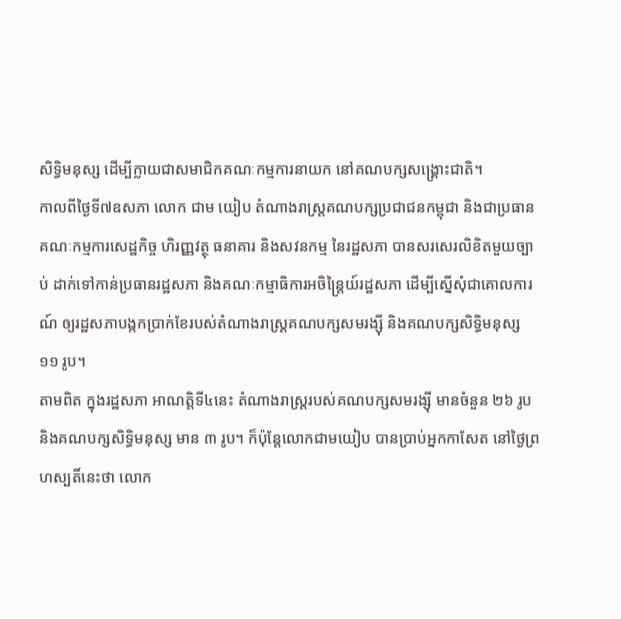សិទ្ធិមនុស្ស ដើម្បីក្លាយជាសមាជិកគណៈកម្មការនាយក នៅគណបក្សសង្គ្រោះជាតិ។
កាលពីថ្ងៃទី៧ឧសភា លោក ជាម យៀប តំណាងរាស្ត្រគណបក្សប្រជាជនកម្ពុជា និងជាប្រធានគណៈកម្មការសេដ្ឋកិច្ច ហិរញ្ញវត្ថុ ធនាគារ និងសវនកម្ម នៃរដ្ឋសភា បានសរសេរលិខិតមួយច្បាប់ ដាក់ទៅកាន់ប្រធានរដ្ឋសភា និងគណៈកម្មាធិការអចិន្ត្រៃយ៍រដ្ឋសភា ដើម្បីស្នើសុំជាគោលការណ៍ ឲ្យរដ្ឋសភាបង្កកប្រាក់ខែរបស់តំណាងរាស្ត្រគណបក្សសមរង្ស៊ី និងគណបក្សសិទ្ធិមនុស្ស ១១ រូប។
តាមពិត ក្នុងរដ្ឋសភា អាណត្តិទី៤នេះ តំណាងរាស្ត្ររបស់គណបក្សសមរង្ស៊ី មានចំនួន ២៦ រូប និងគណបក្សសិទ្ធិមនុស្ស មាន ៣ រូប។ ក៏ប៉ុន្តែលោកជាមយៀប បានប្រាប់អ្នកកាសែត នៅថ្ងៃព្រហស្បតិ៍នេះថា លោក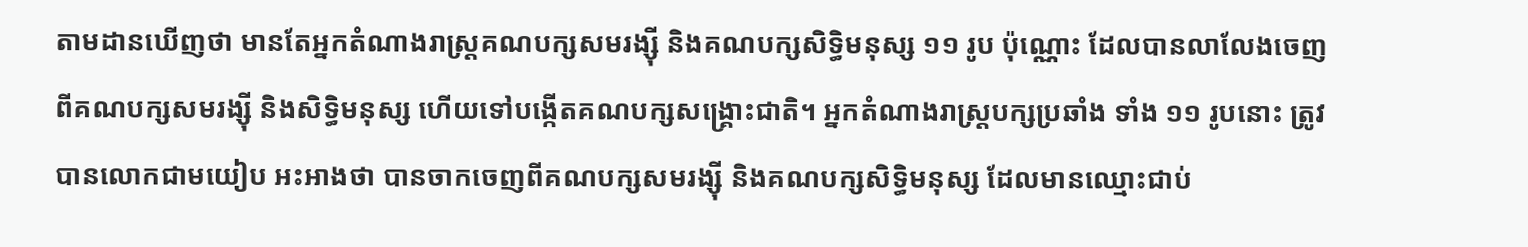តាមដានឃើញថា មានតែអ្នកតំណាងរាស្ត្រគណបក្សសមរង្ស៊ី និងគណបក្សសិទ្ធិមនុស្ស ១១ រូប ប៉ុណ្ណោះ ដែលបានលាលែងចេញពីគណបក្សសមរង្ស៊ី និងសិទ្ធិមនុស្ស ហើយទៅបង្កើតគណបក្សសង្គ្រោះជាតិ។ អ្នកតំណាងរាស្ត្របក្សប្រឆាំង ទាំង ១១ រូបនោះ ត្រូវបានលោកជាមយៀប អះអាងថា បានចាកចេញពីគណបក្សសមរង្ស៊ី និងគណបក្សសិទ្ធិមនុស្ស ដែលមានឈ្មោះជាប់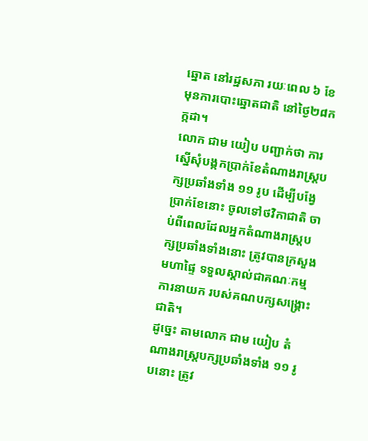ឆ្នោត នៅរដ្ឋសភា រយៈពេល ៦ ខែ មុនការបោះឆ្នោតជាតិ នៅថ្ងៃ២៨កក្កដា។
លោក ជាម យៀប បញ្ជាក់ថា ការស្នើសុំបង្កកប្រាក់ខែតំណាងរាស្ត្របក្សប្រឆាំងទាំង ១១ រូប ដើម្បីបង្វែប្រាក់ខែនោះ ចូលទៅថវិកាជាតិ ចាប់ពីពេលដែលអ្នកតំណាងរាស្ត្របក្សប្រឆាំងទាំងនោះ ត្រូវបានក្រសួងមហាផ្ទៃ ទទួលស្គាល់ជាគណៈកម្មការនាយក របស់គណបក្សសង្គ្រោះជាតិ។
ដូច្នេះ តាមលោក ជាម យៀប តំណាងរាស្ត្របក្សប្រឆាំងទាំង ១១ រូបនោះ ត្រូវ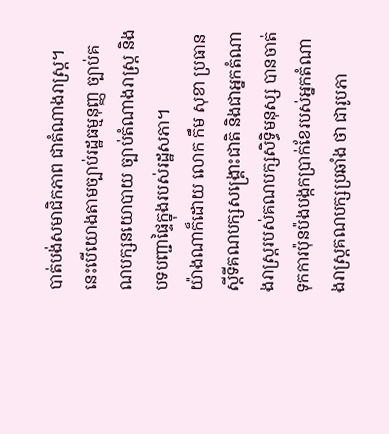បាត់បង់សមាជិកភាព ជាតំណាងរាស្ត្រ។ នេះបើយោងតាមច្បាប់រដ្ឋធម្មនុញ្ញ ច្បាប់គណបក្សនយោបាយ ច្បាប់តំណាងរាស្ត្រ និងបទបញ្ជាផ្ទៃក្នុងរបស់រដ្ឋសភា។
យ៉ាងណាក៏ដោយ លោក កឹម សុខា ប្រធានស្តីទីគណបក្សសង្គ្រោះជាតិ និងជាអ្នកតំណាងរាស្ត្ររបស់គណបក្សសិទ្ធិមនុស្ស បានចាត់ទុកការប៉ុនប៉ងបង្កកប្រាក់ខែរបស់អ្នកតំណាងរាស្ត្រគណបក្សប្រឆាំង ថា ជារូបភា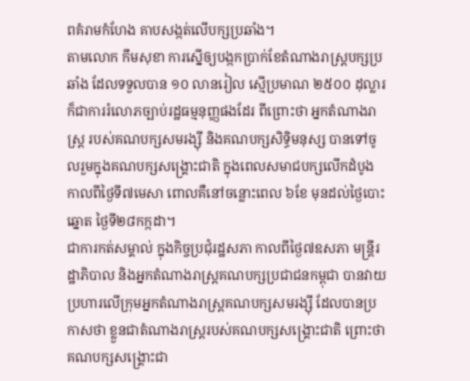ពគំរាមកំហែង គាបសង្កត់លើបក្សប្រឆាំង។
តាមលោក កឹមសុខា ការស្នើឲ្យបង្កកប្រាក់ខែតំណាងរាស្ត្របក្សប្រឆាំង ដែលទទួលបាន ១០ លានរៀល ស្មើប្រមាណ ២៥០០ ដុល្លារ ក៏ជាការរំលោភច្បាប់រដ្ឋធម្មនុញ្ញផងដែរ ពីព្រោះថា អ្នកតំណាងរាស្ត្រ របស់គណបក្សសមរង្ស៊ី និងគណបក្សសិទ្ធិមនុស្ស បានទៅចូលរួមក្នុងគណបក្សសង្គ្រោះជាតិ ក្នុងពេលសមាជបក្សលើកដំបូង កាលពីថ្ងៃទី៧មេសា ពោលគឺនៅចន្លោះពេល ៦ខែ មុនដល់ថ្ងៃបោះឆ្នោត ថ្ងៃទី២៨កក្កដា។
ជាការកត់សម្គាល់ ក្នុងកិច្ចប្រជុំរដ្ឋសភា កាលពីថ្ងៃ៧ឧសភា មន្ត្រីរដ្ឋាភិបាល និងអ្នកតំណាងរាស្ត្រគណបក្សប្រជាជនកម្ពុជា បានវាយប្រហារលើក្រុមអ្នកតំណាងរាស្ត្រគណបក្សសមរង្ស៊ី ដែលបានប្រកាសថា ខ្លួនជាតំណាងរាស្ត្ររបស់គណបក្សសង្គ្រោះជាតិ ព្រោះថា គណបក្សសង្គ្រោះជា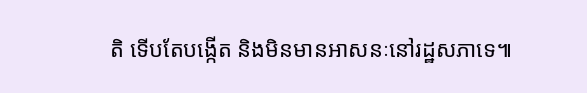តិ ទើបតែបង្កើត និងមិនមានអាសនៈនៅរដ្ឋសភាទេ៕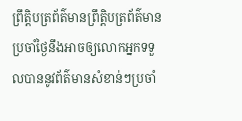ព្រឹត្តិបត្រព័ត៌មានព្រឹត្តិបត្រព័ត៌មានប្រចាំថ្ងៃនឹងអាចឲ្យលោកអ្នកទទួលបាននូវព័ត៌មានសំខាន់ៗប្រចាំ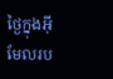ថ្ងៃក្នុងអ៊ីមែលរប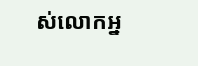ស់លោកអ្ន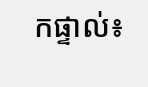កផ្ទាល់៖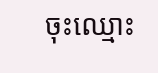ចុះឈ្មោះ